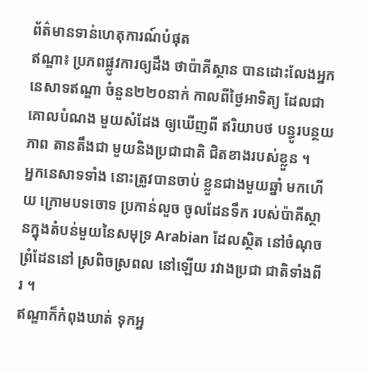ព័ត៌មានទាន់ហេតុការណ៍បំផុត
ឥណ្ឌា៖ ប្រភពផ្លូវការឲ្យដឹង ថាប៉ាគីស្ថាន បានដោះលែងអ្នក នេសាទឥណ្ឌា ចំនួន២២០នាក់ កាលពីថ្ងៃអាទិត្យ ដែលជា គោលបំណង មួយសំដែង ឲ្យឃើញពី ឥរិយាបថ បន្ធូរបន្ថយភាព តានតឹងជា មួយនិងប្រជាជាតិ ជិតខាងរបស់ខ្លួន ។
អ្នកនេសាទទាំង នោះត្រូវបានចាប់ ខ្លួនជាងមួយឆ្នាំ មកហើយ ក្រោមបទចោទ ប្រកាន់លួច ចូលដែនទឹក របស់ប៉ាគីស្ថានក្នុងតំបន់មួយនៃសមុទ្រ Arabian ដែលស្ថិត នៅចំណុច ព្រំដែននៅ ស្រពិចស្រពល នៅឡើយ រវាងប្រជា ជាតិទាំងពីរ ។
ឥណ្ឌាក៏កំពុងឃាត់ ទុកអ្ន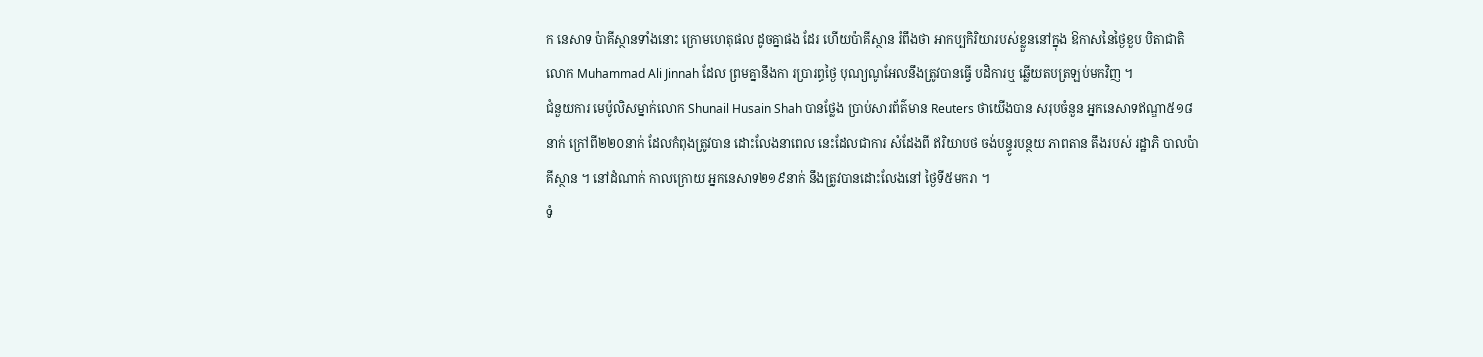ក នេសាទ ប៉ាគីស្ថានទាំងនោះ ក្រោមហេតុផល ដូចគ្នាផង ដែរ ហើយប៉ាគីស្ថាន រំពឹងថា អាកប្បកិរិយារបស់ខ្លួននៅក្នុង ឱកាសនៃថ្ងៃខួប បិតាជាតិ លោក Muhammad Ali Jinnah ដែល ព្រមគ្នានឹងកា រប្រារព្ធថ្ងៃ បុណ្យណូអែលនឹងត្រូវបានធ្វើ បដិការឬ ឆ្លើយតបត្រឡប់មកវិញ ។
ជំនួយការ មេប៉ូលិសម្នាក់លោក Shunail Husain Shah បានថ្លែង ប្រាប់សារព័ត៌មាន Reuters ថាយើងបាន សរុបចំនួន អ្នកនេសាទឥណ្ឌា៥១៨នាក់ ក្រៅពី២២០នាក់ ដែលកំពុងត្រូវបាន ដោះលែងនាពេល នេះដែលជាការ សំដែងពី ឥរិយាបថ ចង់បន្ធូរបន្ថយ ភាពតាន តឹងរបស់ រដ្ឋាភិ បាលប៉ាគីស្ថាន ។ នៅដំណាក់ កាលក្រោយ អ្នកនេសាទ២១៩នាក់ នឹងត្រូវបានដោះលែងនៅ ថ្ងៃទី៥មករា ។
ទំ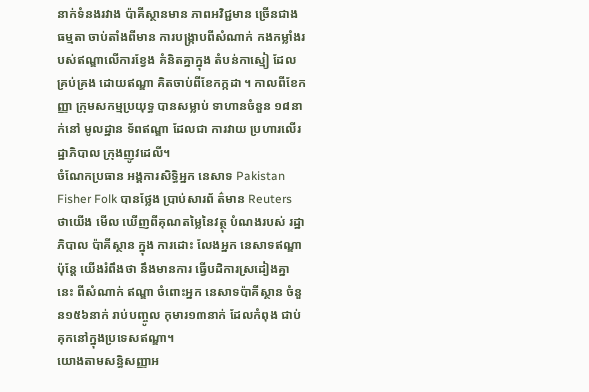នាក់ទំនងរវាង ប៉ាគីស្ថានមាន ភាពអវិជ្ជមាន ច្រើនជាងធម្មតា ចាប់តាំងពីមាន ការបង្ក្រាបពីសំណាក់ កងកម្លាំងរបស់ឥណ្ឌាលើការខ្វែង គំនិតគ្នាក្នុង តំបន់កាស្មៀ ដែលគ្រប់គ្រង ដោយឥណ្ឌា គិតចាប់ពីខែកក្កដា ។ កាលពីខែកញ្ញា ក្រុមសកម្មប្រយុទ្ធ បានសម្លាប់ ទាហានចំនួន ១៨នាក់នៅ មូលដ្ឋាន ទ័ពឥណ្ឌា ដែលជា ការវាយ ប្រហារលើរដ្ឋាភិបាល ក្រុងញូវដេលី។
ចំណែកប្រធាន អង្គការសិទ្ធិអ្នក នេសាទ Pakistan Fisher Folk បានថ្លែង ប្រាប់សារព័ ត៌មាន Reuters ថាយើង មើល ឃើញពីគុណតម្លៃនៃវត្ថុ បំណងរបស់ រដ្ឋាភិបាល ប៉ាគីស្ថាន ក្នុង ការដោះ លែងអ្នក នេសាទឥណ្ឌា ប៉ុន្តែ យើងរំពឹងថា នឹងមានការ ធ្វើបដិការស្រដៀងគ្នានេះ ពីសំណាក់ ឥណ្ឌា ចំពោះអ្នក នេសាទប៉ាគីស្ថាន ចំនួន១៥៦នាក់ រាប់បញ្ចូល កុមារ១៣នាក់ ដែលកំពុង ជាប់គុកនៅក្នុងប្រទេសឥណ្ឌា។
យោងតាមសន្ធិសញ្ញាអ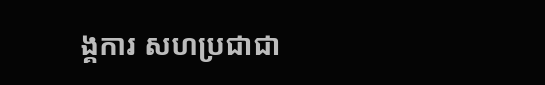ង្គការ សហប្រជាជា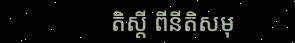តិស្តី ពីនីតិសមុ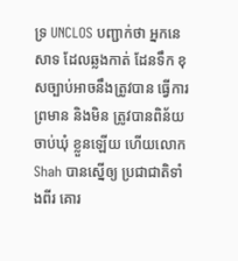ទ្រ UNCLOS បញ្ជាក់ថា អ្នកនេសាទ ដែលឆ្លងកាត់ ដែនទឹក ខុសច្បាប់អាចនឹងត្រូវបាន ធ្វើការព្រមាន និងមិន ត្រូវបានពិន័យ ចាប់ឃុំ ខ្លួនឡើយ ហើយលោក Shah បានស្នើឲ្យ ប្រជាជាតិទាំងពីរ គោរ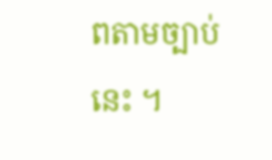ពតាមច្បាប់នេះ ។